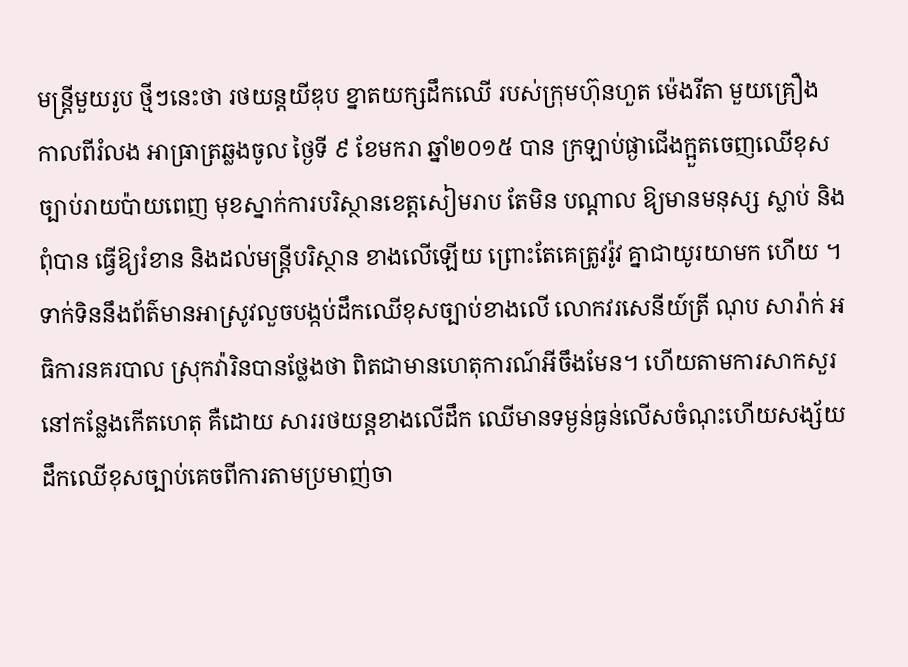មន្ត្រីមួយរូប ថ្មីៗនេះថា រថយន្តយីឌុប ខ្នាតយក្សដឹកឈើ របស់ក្រុមហ៊ុនហួត ម៉េងរីតា មួយគ្រឿង កាលពីរំលង អាធ្រាត្រឆ្លងចូល ថ្ងៃទី ៩ ខែមករា ឆ្នាំ២០១៥ បាន ក្រឡាប់ផ្ងាជើងក្អួតចេញឈើខុស ច្បាប់រាយប៉ាយពេញ មុខស្នាក់ការបរិស្ថានខេត្តសៀមរាប តែមិន បណ្តាល ឱ្យមានមនុស្ស ស្លាប់ និងពុំបាន ធ្វើឱ្យរំខាន និងដល់មន្ត្រីបរិស្ថាន ខាងលើឡើយ ព្រោះតែគេត្រូវរ៉ូវ គ្នាជាយូរយាមក ហើយ ។
ទាក់ទិននឹងព័ត៌មានអាស្រូវលួចបង្កប់ដឹកឈើខុសច្បាប់ខាងលើ លោកវរសេនីយ៍ត្រី ណុប សារ៉ាក់ អធិការនគរបាល ស្រុកវ៉ារិនបានថ្លែងថា ពិតជាមានហេតុការណ៍អីចឹងមែន។ ហើយតាមការសាកសួរនៅកន្លែងកើតហេតុ គឺដោយ សាររថយន្តខាងលើដឹក ឈើមានទម្ងន់ធ្ងន់លើសចំណុះហើយសង្ស័យដឹកឈើខុសច្បាប់គេចពីការតាមប្រមាញ់ចា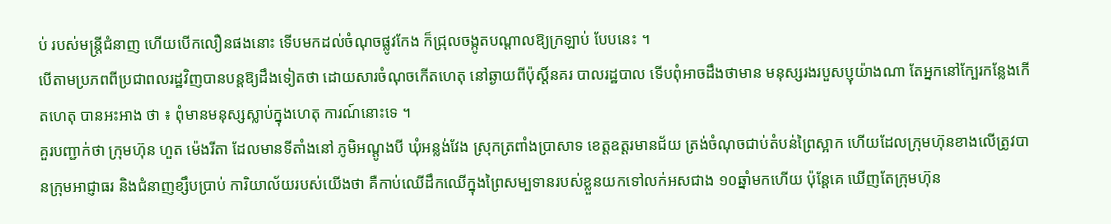ប់ របស់មន្ត្រីជំនាញ ហើយបើកលឿនផងនោះ ទើបមកដល់ចំណុចផ្លូវកែង ក៏ជ្រុលចង្កូតបណ្តាលឱ្យក្រឡាប់ បែបនេះ ។
បើតាមប្រភពពីប្រជាពលរដ្ឋវិញបានបន្តឱ្យដឹងទៀតថា ដោយសារចំណុចកើតហេតុ នៅឆ្ងាយពីប៉ុស្តិ៍នគរ បាលរដ្ឋបាល ទើបពុំអាចដឹងថាមាន មនុស្សរងរបួសប្ញុយ៉ាងណា តែអ្នកនៅក្បែរកន្លែងកើតហេតុ បានអះអាង ថា ៖ ពុំមានមនុស្សស្លាប់ក្នុងហេតុ ការណ៍នោះទេ ។
គួរបញ្ជាក់ថា ក្រុមហ៊ុន ហួត ម៉េងរីតា ដែលមានទីតាំងនៅ ភូមិអណ្តូងបី ឃុំអន្លង់វែង ស្រុកត្រពាំងប្រាសាទ ខេត្តឧត្តរមានជ័យ ត្រង់ចំណុចជាប់តំបន់ព្រៃស្អាក ហើយដែលក្រុមហ៊ុនខាងលើត្រូវបានក្រុមអាជ្ញាធរ និងជំនាញខ្សឹបប្រាប់ ការិយាល័យរបស់យើងថា គឺកាប់ឈើដឹកឈើក្នុងព្រៃសម្បទានរបស់ខ្លួនយកទៅលក់អសជាង ១០ឆ្នាំមកហើយ ប៉ុន្តែគេ ឃើញតែក្រុមហ៊ុន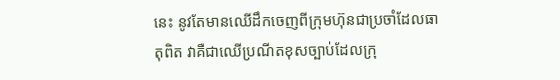នេះ នូវតែមានឈើដឹកចេញពីក្រុមហ៊ុនជាប្រចាំដែលធាតុពិត វាគឺជាឈើប្រណីតខុសច្បាប់ដែលក្រុ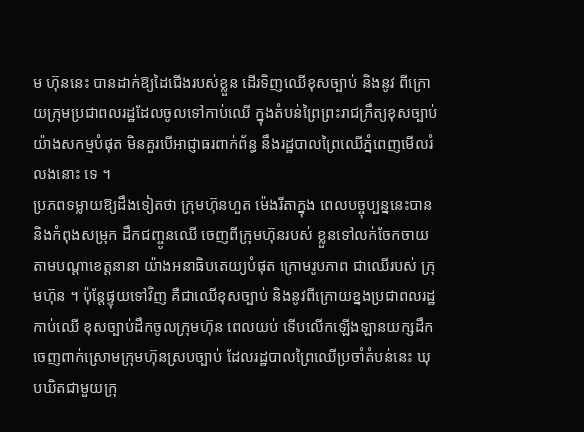ម ហ៊ុននេះ បានដាក់ឱ្យដៃជើងរបស់ខ្លួន ដើរទិញឈើខុសច្បាប់ និងនូវ ពីក្រោយក្រុមប្រជាពលរដ្ឋដែលចូលទៅកាប់ឈើ ក្នុងតំបន់ព្រៃព្រះរាជក្រឹត្យខុសច្បាប់យ៉ាងសកម្មបំផុត មិនគួរបើអាជ្ញាធរពាក់ព័ន្ធ នឹងរដ្ឋបាលព្រៃឈើភ្នំពេញមើលរំលងនោះ ទេ ។
ប្រភពទម្លាយឱ្យដឹងទៀតថា ក្រុមហ៊ុនហួត ម៉េងរីតាក្នុង ពេលបច្ចុប្បន្ននេះបាននិងកំពុងសម្រុក ដឹកជញ្ចូនឈើ ចេញពីក្រុមហ៊ុនរបស់ ខ្លួនទៅលក់ចែកចាយ តាមបណ្តាខេត្តនានា យ៉ាងអនាធិបតេយ្យបំផុត ក្រោមរូបភាព ជាឈើរបស់ ក្រុមហ៊ុន ។ ប៉ុន្តែផ្ទុយទៅវិញ គឺជាឈើខុសច្បាប់ និងនូវពីក្រោយខ្នងប្រជាពលរដ្ឋកាប់ឈើ ខុសច្បាប់ដឹកចូលក្រុមហ៊ុន ពេលយប់ ទើបលើកឡើងឡានយក្សដឹកចេញពាក់ស្រោមក្រុមហ៊ុនស្របច្បាប់ ដែលរដ្ឋបាលព្រៃឈើប្រចាំតំបន់នេះ ឃុបឃិតជាមួយក្រុ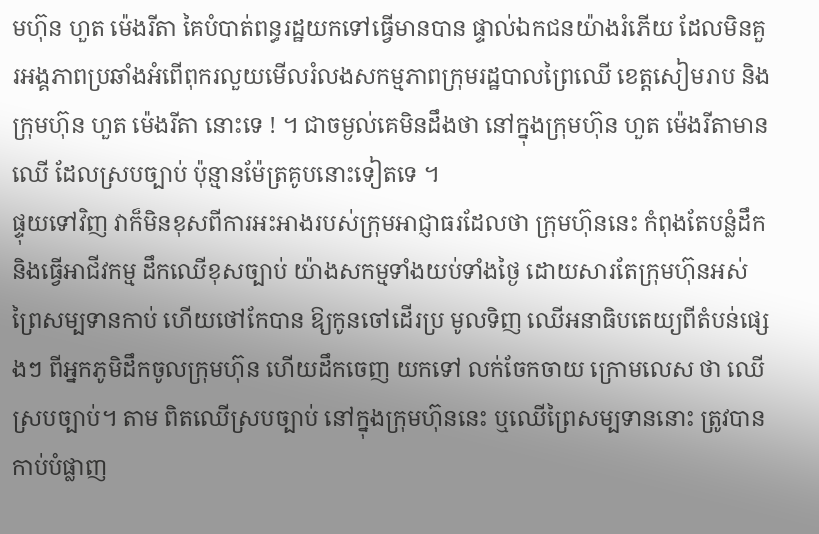មហ៊ុន ហួត ម៉េងរីតា គៃបំបាត់ពន្ធរដ្ឋយកទៅធ្វើមានបាន ផ្ទាល់ឯកជនយ៉ាងរំភើយ ដែលមិនគួរអង្គភាពប្រឆាំងអំពើពុករលួយមើលរំលងសកម្មភាពក្រុមរដ្ឋបាលព្រៃឈើ ខេត្តសៀមរាប និងក្រុមហ៊ុន ហួត ម៉េងរីតា នោះទេ ! ។ ជាចម្ងល់គេមិនដឹងថា នៅក្នុងក្រុមហ៊ុន ហួត ម៉េងរីតាមានឈើ ដែលស្របច្បាប់ ប៉ុន្មានម៉ែត្រគូបនោះទៀតទេ ។
ផ្ទុយទៅវិញ វាក៏មិនខុសពីការអះអាងរបស់ក្រុមអាជ្ញាធរដែលថា ក្រុមហ៊ុននេះ កំពុងតែបន្លំដឹក និងធ្វើអាជីវកម្ម ដឹកឈើខុសច្បាប់ យ៉ាងសកម្មទាំងយប់ទាំងថ្ងៃ ដោយសារតែក្រុមហ៊ុនអស់ព្រៃសម្បទានកាប់ ហើយថៅកែបាន ឱ្យកូនចៅដើរប្រ មូលទិញ ឈើអនាធិបតេយ្យពីតំបន់ផ្សេងៗ ពីអ្នកភូមិដឹកចូលក្រុមហ៊ុន ហើយដឹកចេញ យកទៅ លក់ចែកចាយ ក្រោមលេស ថា ឈើស្របច្បាប់។ តាម ពិតឈើស្របច្បាប់ នៅក្នុងក្រុមហ៊ុននេះ ឬឈើព្រៃសម្បទាននោះ ត្រូវបានកាប់បំផ្លាញ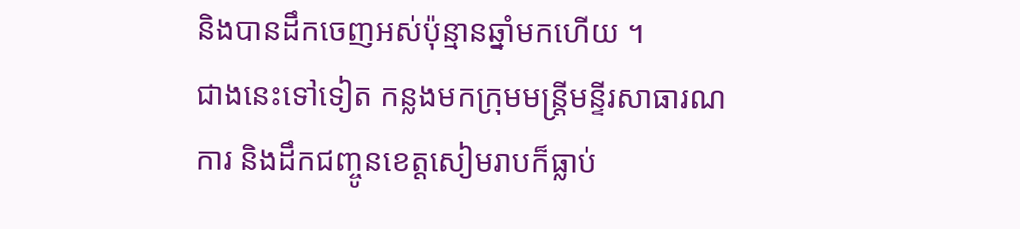និងបានដឹកចេញអស់ប៉ុន្មានឆ្នាំមកហើយ ។
ជាងនេះទៅទៀត កន្លងមកក្រុមមន្ត្រីមន្ទីរសាធារណការ និងដឹកជញ្ចូនខេត្តសៀមរាបក៏ធ្លាប់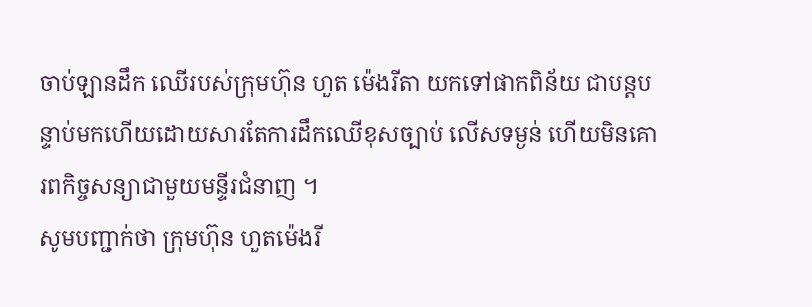ចាប់ឡានដឹក ឈើរបស់ក្រុមហ៊ុន ហួត ម៉េងរីតា យកទៅផាកពិន័យ ជាបន្តបន្ទាប់មកហើយដោយសារតែការដឹកឈើខុសច្បាប់ លើសទម្ងន់ ហើយមិនគោរពកិច្ចសន្យាជាមួយមន្ទីរជំនាញ ។
សូមបញ្ជាក់ថា ក្រុមហ៊ុន ហួតម៉េងរី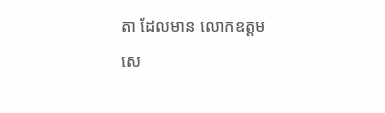តា ដែលមាន លោកឧត្តមសេ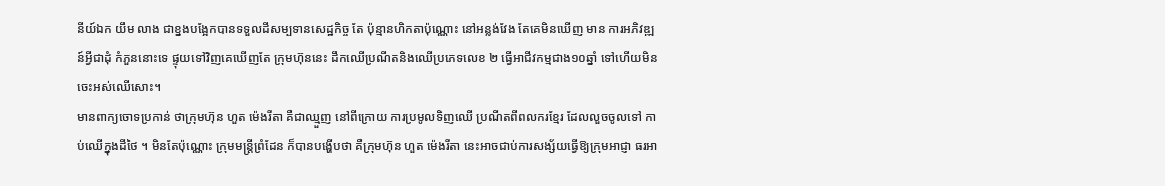នីយ៍ឯក យឹម លាង ជាខ្នងបង្អែកបានទទួលដីសម្បទានសេដ្ឋកិច្ច តែ ប៉ុន្មានហិកតាប៉ុណ្ណោះ នៅអន្លង់វែង តែគេមិនឃើញ មាន ការអភិវឌ្ឍន៍អ្វីជាដុំ កំភួននោះទេ ផ្ទុយទៅវិញគេឃើញតែ ក្រុមហ៊ុននេះ ដឹកឈើប្រណីតនិងឈើប្រភេទលេខ ២ ធ្វើអាជីវកម្មជាង១០ឆ្នាំ ទៅហើយមិន ចេះអស់ឈើសោះ។
មានពាក្យចោទប្រកាន់ ថាក្រុមហ៊ុន ហួត ម៉េងរីតា គឺជាឈ្មួញ នៅពីក្រោយ ការប្រមូលទិញឈើ ប្រណីតពីពលករខ្មែរ ដែលលួចចូលទៅ កាប់ឈើក្នុងដីថៃ ។ មិនតែប៉ុណ្ណោះ ក្រុមមន្ត្រីព្រំដែន ក៏បានបង្ហើបថា គឺក្រុមហ៊ុន ហួត ម៉េងរីតា នេះអាចជាប់ការសង្ស័យធ្វើឱ្យក្រុមអាជ្ញា ធរអា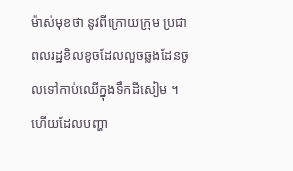ម៉ាស់មុខថា នូវពីក្រោយក្រុម ប្រជាពលរដ្ឋខិលខូចដែលលួចឆ្លងដែនចូលទៅកាប់ឈើក្នុងទឹកដីសៀម ។ ហើយដែលបញ្ហា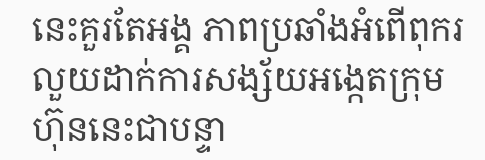នេះគួរតែអង្គ ភាពប្រឆាំងអំពើពុករលួយដាក់ការសង្ស័យអង្កេតក្រុមហ៊ុននេះជាបន្ទា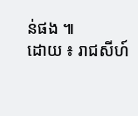ន់ផង ៕
ដោយ ៖ រាជសីហ៍